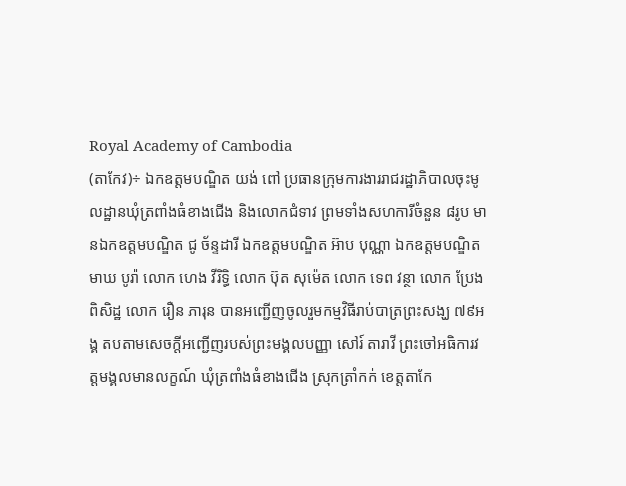Royal Academy of Cambodia
(តាកែវ)÷ ឯកឧត្តមបណ្ឌិត យង់ ពៅ ប្រធានក្រុមការងាររាជរដ្ឋាភិបាលចុះមូលដ្ឋានឃុំត្រពាំងធំខាងជើង និងលោកជំទាវ ព្រមទាំងសហការីចំនួន ៨រូប មានឯកឧត្តមបណ្ឌិត ជូ ច័ន្ទដារី ឯកឧត្តមបណ្ឌិត អ៊ាប បុណ្ណា ឯកឧត្តមបណ្ឌិត មាឃ បូរ៉ា លោក ហេង វីរិទ្ធិ លោក ប៊ុត សុម៉េត លោក ទេព វន្ថា លោក ប្រែង ពិសិដ្ឋ លោក រឿន ភារុន បានអញ្ជើញចូលរួមកម្មវិធីរាប់បាត្រព្រះសង្ឃ ៧៩អង្គ តបតាមសេចក្ដីអញ្ជើញរបស់ព្រះមង្គលបញ្ញា សៅរ៍ តារាវី ព្រះចៅអធិការវត្តមង្គលមានលក្ខណ៍ ឃុំត្រពាំងធំខាងជើង ស្រុកត្រាំកក់ ខេត្តតាកែ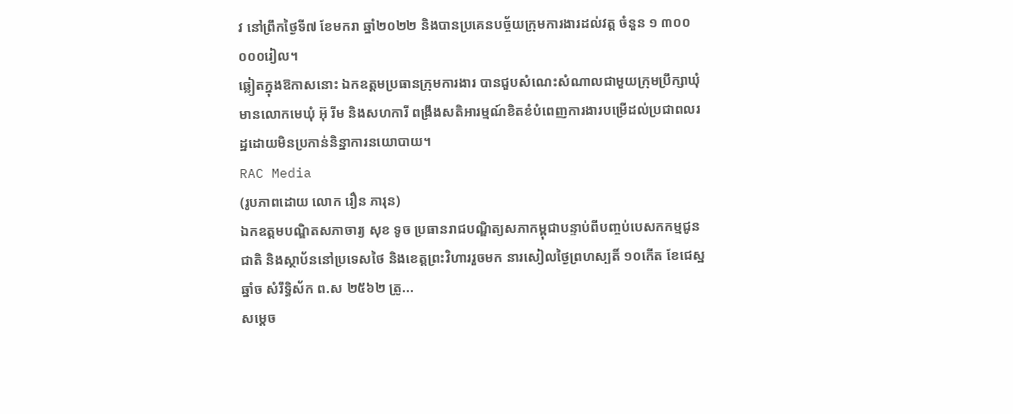វ នៅព្រឹកថ្ងៃទី៧ ខែមករា ឆ្នាំ២០២២ និងបានប្រគេនបច្ច័យក្រុមការងារដល់វត្ត ចំនួន ១ ៣០០ ០០០រៀល។
ឆ្លៀតក្នុងឱកាសនោះ ឯកឧត្តមប្រធានក្រុមការងារ បានជួបសំណេះសំណាលជាមួយក្រុមប្រឹក្សាឃុំ មានលោកមេឃុំ អ៊ុ រីម និងសហការី ពង្រឹងសតិអារម្មណ៍ខិតខំបំពេញការងារបម្រើដល់ប្រជាពលរដ្ឋដោយមិនប្រកាន់និន្នាការនយោបាយ។
RAC Media
(រូបភាពដោយ លោក រឿន ភារុន)
ឯកឧត្តមបណ្ឌិតសភាចារ្យ សុខ ទូច ប្រធានរាជបណ្ឌិត្យសភាកម្ពុជាបន្ទាប់ពីបញ្ចប់បេសកកម្មជូនជាតិ និងស្ថាប័ននៅប្រទេសថៃ និងខេត្តព្រះវិហាររួចមក នារសៀលថ្ងៃព្រហស្បតិ៍ ១០កើត ខែជេស្ឋ ឆ្នាំច សំរឹទ្ធិស័ក ព.ស ២៥៦២ ត្រូ...
សម្តេច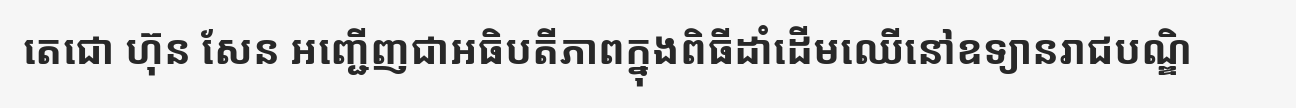តេជោ ហ៊ុន សែន អញ្ជើញជាអធិបតីភាពក្នុងពិធីដាំដើមឈើនៅឧទ្យានរាជបណ្ឌិ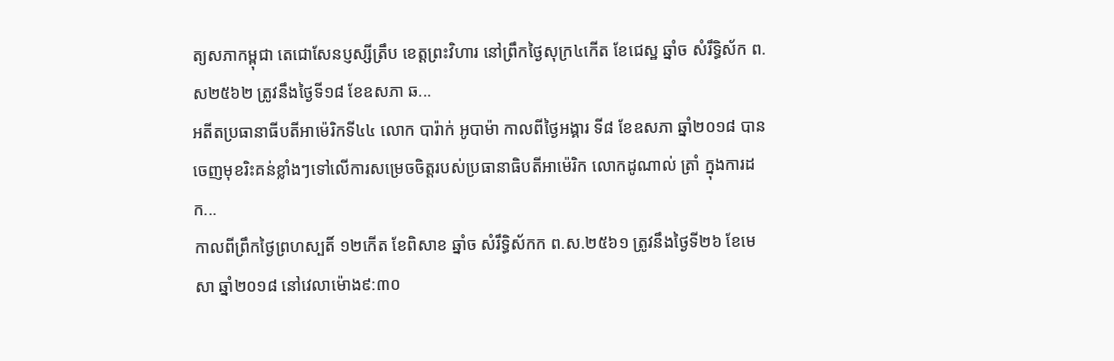ត្យសភាកម្ពុជា តេជោសែនប្ញស្សីត្រឹប ខេត្តព្រះវិហារ នៅព្រឹកថ្ងៃសុក្រ៤កើត ខែជេស្ឋ ឆ្នាំច សំរឹទ្ធិស័ក ព.ស២៥៦២ ត្រូវនឹងថ្ងៃទី១៨ ខែឧសភា ឆ...
អតីតប្រធានាធីបតីអាម៉េរិកទី៤៤ លោក បារ៉ាក់ អូបាម៉ា កាលពីថ្ងៃអង្គារ ទី៨ ខែឧសភា ឆ្នាំ២០១៨ បានចេញមុខរិះគន់ខ្លាំងៗទៅលើការសម្រេចចិត្តរបស់ប្រធានាធិបតីអាម៉េរិក លោកដូណាល់ ត្រាំ ក្នុងការដក...
កាលពីព្រឹកថ្ងៃព្រហស្បតិ៍ ១២កើត ខែពិសាខ ឆ្នាំច សំរឹទ្ធិស័កក ព.ស.២៥៦១ ត្រូវនឹងថ្ងៃទី២៦ ខែមេសា ឆ្នាំ២០១៨ នៅវេលាម៉ោង៩:៣០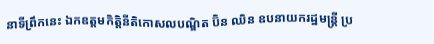នាទីព្រឹកនេះ ឯកឧត្តមកិត្តិនីតិកោសលបណ្ឌិត ប៊ិន ឈិន ឧបនាយករដ្ឋមន្ត្រី ប្រ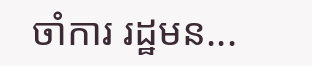ចាំការ រដ្ឋមន...